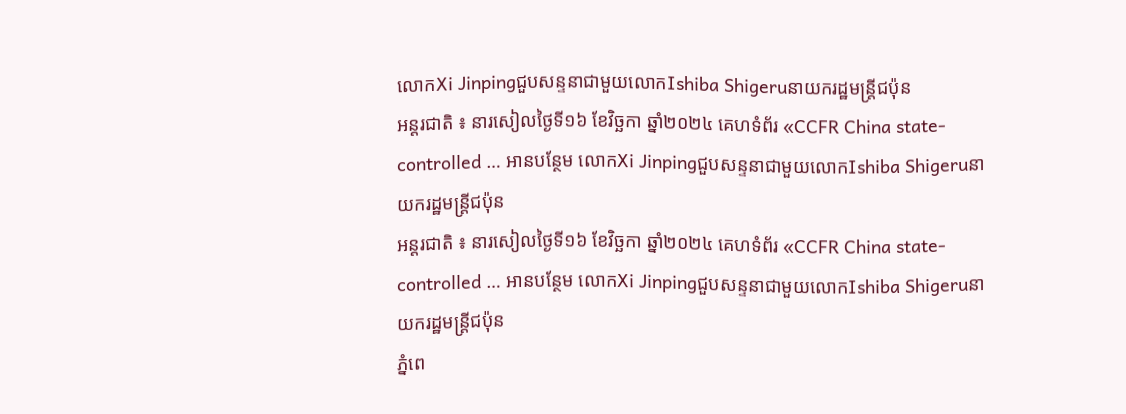លោកXi Jinpingជួបសន្ទនាជាមួយលោកIshiba Shigeruនាយករដ្ឋមន្ត្រីជប៉ុន
អន្តរជាតិ ៖ នារសៀលថ្ងៃទី១៦ ខែវិច្ឆកា ឆ្នាំ២០២៤ គេហទំព័រ «CCFR China state-controlled … អានបន្ថែម លោកXi Jinpingជួបសន្ទនាជាមួយលោកIshiba Shigeruនាយករដ្ឋមន្ត្រីជប៉ុន
អន្តរជាតិ ៖ នារសៀលថ្ងៃទី១៦ ខែវិច្ឆកា ឆ្នាំ២០២៤ គេហទំព័រ «CCFR China state-controlled … អានបន្ថែម លោកXi Jinpingជួបសន្ទនាជាមួយលោកIshiba Shigeruនាយករដ្ឋមន្ត្រីជប៉ុន
ភ្នំពេ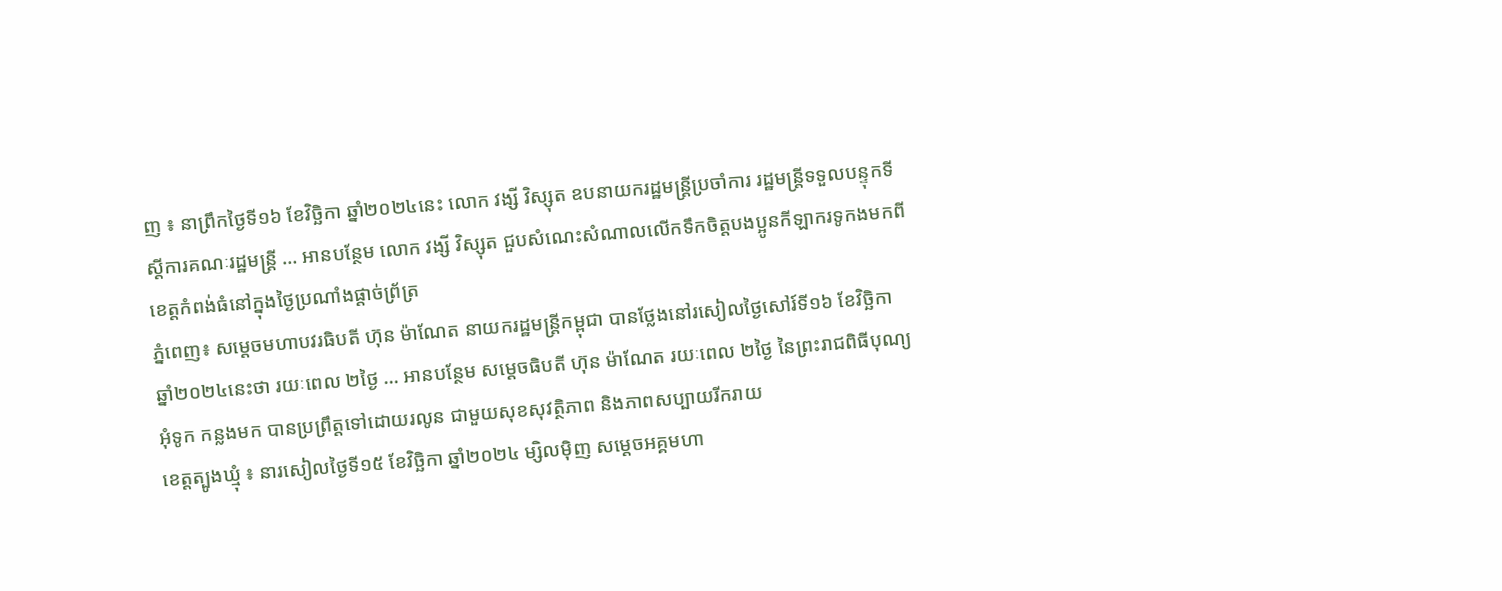ញ ៖ នាព្រឹកថ្ងៃទី១៦ ខែវិច្ឆិកា ឆ្នាំ២០២៤នេះ លោក វង្សី វិស្សុត ឧបនាយករដ្ឋមន្ត្រីប្រចាំការ រដ្ឋមន្ត្រីទទួលបន្ទុកទីស្តីការគណៈរដ្ឋមន្ត្រី … អានបន្ថែម លោក វង្សី វិស្សុត ជួបសំណេះសំណាលលើកទឹកចិត្តបងប្អូនកីឡាករទូកងមកពីខេត្តកំពង់ធំនៅក្នុងថ្ងៃប្រណាំងផ្តាច់ព្រ័ត្រ
ភ្នំពេញ៖ សម្ដេចមហាបវរធិបតី ហ៊ុន ម៉ាណែត នាយករដ្ឋមន្ត្រីកម្ពុជា បានថ្លែងនៅរសៀលថ្ងៃសៅរ៍ទី១៦ ខែវិច្ឆិកា ឆ្នាំ២០២៤នេះថា រយៈពេល ២ថ្ងៃ … អានបន្ថែម សម្ដេចធិបតី ហ៊ុន ម៉ាណែត រយៈពេល ២ថ្ងៃ នៃព្រះរាជពិធីបុណ្យអុំទូក កន្លងមក បានប្រព្រឹត្តទៅដោយរលូន ជាមួយសុខសុវត្ថិភាព និងភាពសប្បាយរីករាយ
ខេត្តត្បូងឃ្មុំ ៖ នារសៀលថ្ងៃទី១៥ ខែវិច្ឆិកា ឆ្នាំ២០២៤ ម្សិលមុិញ សម្តេចអគ្គមហា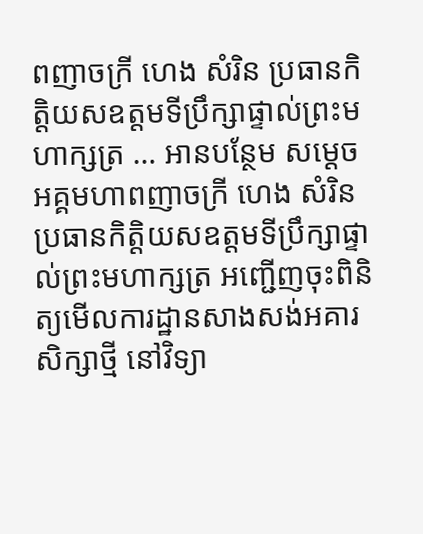ពញាចក្រី ហេង សំរិន ប្រធានកិត្តិយសឧត្តមទីប្រឹក្សាផ្ទាល់ព្រះមហាក្សត្រ … អានបន្ថែម សម្តេចអគ្គមហាពញាចក្រី ហេង សំរិន ប្រធានកិត្តិយសឧត្តមទីប្រឹក្សាផ្ទាល់ព្រះមហាក្សត្រ អញ្ជើញចុះពិនិត្យមើលការដ្ឋានសាងសង់អគារសិក្សាថ្មី នៅវិទ្យា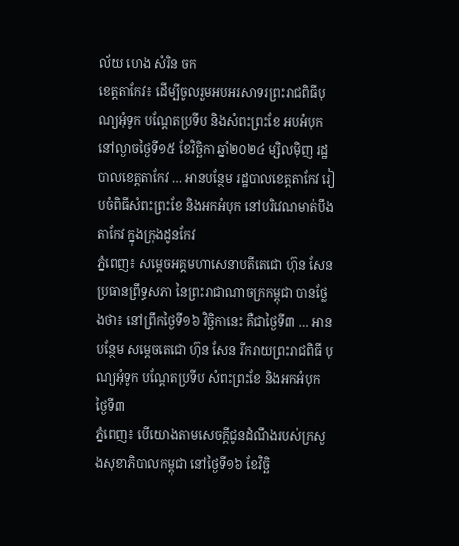ល័យ ហេង សំរិន ចក
ខេត្តតាកែវ៖ ដើម្បីចូលរួមអបអរសាទរព្រះរាជពិធីបុណ្យអុំទូក បណ្ដែតប្រទីប និងសំពះព្រះខែ អបអំបុក នៅល្ងាចថ្ងៃទី១៥ ខែវិច្ឆិកា ឆ្នាំ២០២៤ ម្សិលមុិញ រដ្ឋបាលខេត្តតាកែវ … អានបន្ថែម រដ្ឋបាលខេត្តតាកែវ រៀបចំពិធីសំពះព្រះខែ និងអកអំបុក នៅបរិវេណមាត់បឹងតាកែវ ក្នុងក្រុងដូនកែវ
ភ្នំពេញ៖ សម្ដេចអគ្គមហាសេនាបតីតេជោ ហ៊ុន សែន ប្រធានព្រឹទ្ធសភា នៃព្រះរាជាណាចក្រកម្ពុជា បានថ្លែងថា៖ នៅព្រឹកថ្ងៃទី១៦ វិច្ឆិកានេះ គឺជាថ្ងៃទី៣ … អានបន្ថែម សម្ដេចតេជោ ហ៊ុន សែន រីករាយព្រះរាជពិធី បុណ្យអុំទូក បណ្តែតប្រទីប សំពះព្រះខែ និងអកអំបុក ថ្ងៃទី៣
ភ្នំពេញ៖ បើយោងតាមសេចក្ដីជូនដំណឹងរបស់ក្រសួងសុខាភិបាលកម្ពុជា នៅថ្ងៃទី១៦ ខែវិច្ឆិ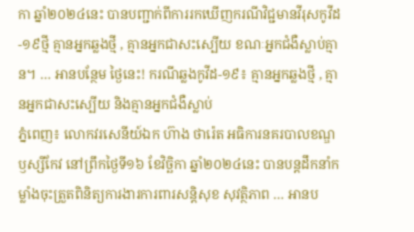កា ឆ្នាំ២០២៤នេះ បានបញ្ជាក់ពីការរកឃើញករណីវិជ្ជមានវីរុសកូវីដ-១៩ថ្មី គ្មានអ្នកឆ្លងថ្មី , គ្មានអ្នកជាសះស្បើយ ខណៈអ្នកជំងឺស្លាប់គ្មាន។ … អានបន្ថែម ថ្ងៃនេះ! ករណីឆ្លងកូវីដ-១៩៖ គ្មានអ្នកឆ្លងថ្មី , គ្មានអ្នកជាសះស្បើយ និងគ្មានអ្នកជំងឺស្លាប់
ភ្នំពេញ៖ លោកវរសេនីយ៍ឯក ហ៊ាង ថារ៉េត អធិការនគរបាលខណ្ឌឫស្សីកែវ នៅព្រឹកថ្ងៃទី១៦ ខែវិច្ឆិកា ឆ្នាំ២០២៤នេះ បានបន្តដឹកនាំកម្លាំងចុះត្រួតពិនិត្យការងារការពារសន្តិសុខ សុវត្ថិភាព … អានប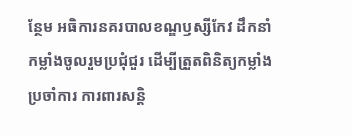ន្ថែម អធិការនគរបាលខណ្ឌឫស្សីកែវ ដឹកនាំកម្លាំងចូលរួមប្រជុំជួរ ដើម្បីត្រួតពិនិត្យកម្លាំងប្រចាំការ ការពារសន្តិ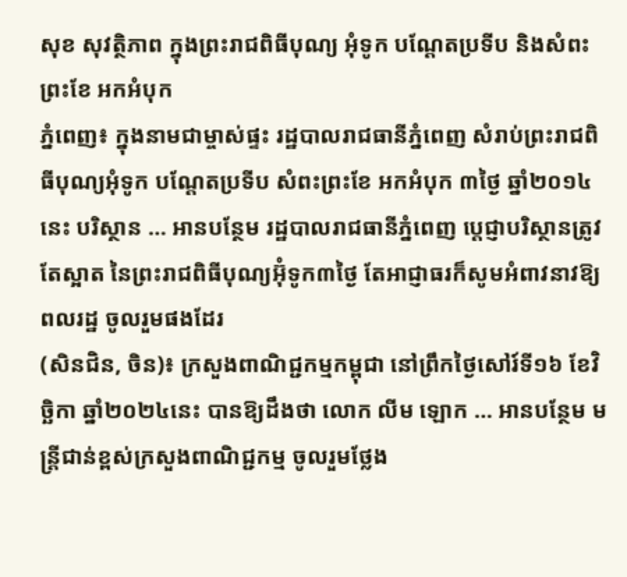សុខ សុវត្ថិភាព ក្នុងព្រះរាជពិធីបុណ្យ អុំទូក បណ្តែតប្រទីប និងសំពះព្រះខែ អកអំបុក
ភ្នំពេញ៖ ក្នុងនាមជាម្ចាស់ផ្ទះ រដ្ឋបាលរាជធានីភ្នំពេញ សំរាប់ព្រះរាជពិធីបុណ្យអុំទូក បណ្តែតប្រទីប សំពះព្រះខែ អកអំបុក ៣ថ្ងៃ ឆ្នាំ២០១៤នេះ បរិស្ថាន … អានបន្ថែម រដ្ឋបាលរាជធានីភ្នំពេញ ប្ដេជ្ញាបរិស្ថានត្រូវតែស្អាត នៃព្រះរាជពិធីបុណ្យអ៊ុំទូក៣ថ្ងៃ តែអាជ្ញាធរក៏សូមអំពាវនាវឱ្យពលរដ្ឋ ចូលរួមផងដែរ
(សិនជិន, ចិន)៖ ក្រសួងពាណិជ្ជកម្មកម្ពុជា នៅព្រឹកថ្ងៃសៅរ៍ទី១៦ ខែវិច្ឆិកា ឆ្នាំ២០២៤នេះ បានឱ្យដឹងថា លោក លីម ឡោក … អានបន្ថែម មន្ត្រីជាន់ខ្ពស់ក្រសួងពាណិជ្ជកម្ម ចូលរួមថ្លែង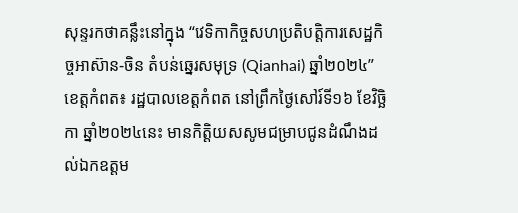សុន្ទរកថាគន្លឹះនៅក្នុង “វេទិកាកិច្ចសហប្រតិបត្តិការសេដ្ឋកិច្ចអាស៊ាន-ចិន តំបន់ឆ្នេរសមុទ្រ (Qianhai) ឆ្នាំ២០២៤”
ខេត្តកំពត៖ រដ្ឋបាលខេត្តកំពត នៅព្រឹកថ្ងៃសៅរ៍ទី១៦ ខែវិច្ឆិកា ឆ្នាំ២០២៤នេះ មានកិត្តិយសសូមជម្រាបជូនដំណឹងដល់ឯកឧត្តម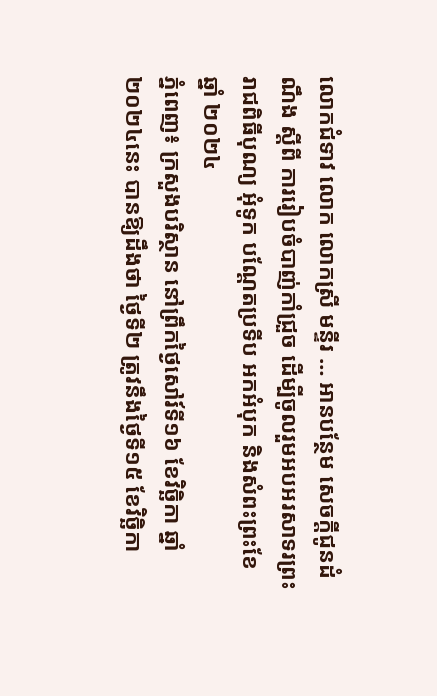លោកជំទាវ លោក លោកស្រី មន្ទីរ … អានបន្ថែម សេចក្តីជូនដំណឹង ស្តីពី ការរៀបចំបាញ់កាំជ្រួច ដើម្បីចូលរួមអបអរសាទរព្រះរាជពិធីបុណ្យ អុំទូក បណ្តែតប្រទីប អកអំបុក និងសំពះព្រះខែ ឆ្នាំ ២០២៤
ភ្នំពេញ៖ ក្រសួងបរិស្ថាន នៅព្រឹកថ្ងៃសៅរ៍ទី១៦ ខែវិច្ឆិកា ឆ្នាំ២០២៤នេះ បានឱ្យដឹងថា ថ្ងៃទី២ ត្រូវនឹងថ្ងៃទី១៥ ខែវិច្ឆិកា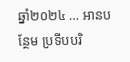ឆ្នាំ២០២៤ … អានបន្ថែម ប្រទីបបរិ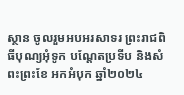ស្ថាន ចូលរួមអបអរសាទរ ព្រះរាជពិធីបុណ្យអុំទូក បណ្តែតប្រទីប និងសំពះព្រះខែ អកអំបុក ឆ្នាំ២០២៤